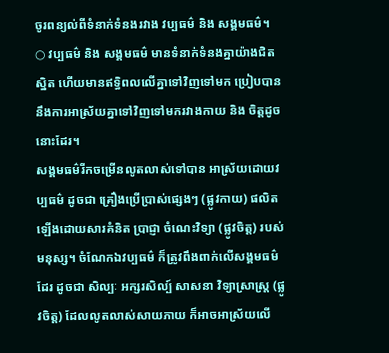ចូរពន្យល់ពីទំនាក់ទំនងរវាង វប្បធម៌ និង សង្គមធម៌។
○ វប្បធម៌ និង សង្គមធម៌ មានទំនាក់ទំនងគ្នាយ៉ាងជិតស្និត ហើយមានឥទ្ធិពលលើគ្នាទៅវិញទៅមក ប្រៀបបាននឹងការអាស្រ័យគ្នាទៅវិញទៅមករវាងកាយ និង ចិត្តដូចនោះដែរ។
សង្គមធម៌រីកចម្រើនលូតលាស់ទៅបាន អាស្រ័យដោយវប្បធម៌ ដូចជា គ្រឿងប្រើប្រាស់ផ្សេងៗ (ផ្លូវកាយ) ផលិតឡើងដោយសារគំនិត ប្រាជ្ញា ចំណេះវិទ្យា (ផ្លូវចិត្ត) របស់មនុស្ស។ ចំណែកឯវប្បធម៌ ក៏ត្រូវពឹងពាក់លើសង្គមធម៌ដែរ ដូចជា សិល្បៈ អក្សរសិល្ប៍ សាសនា វិទ្យាសា្រស្រ្ត (ផ្លូវចិត្ត) ដែលលូតលាស់សាយភាយ ក៏អាចអាស្រ័យលើ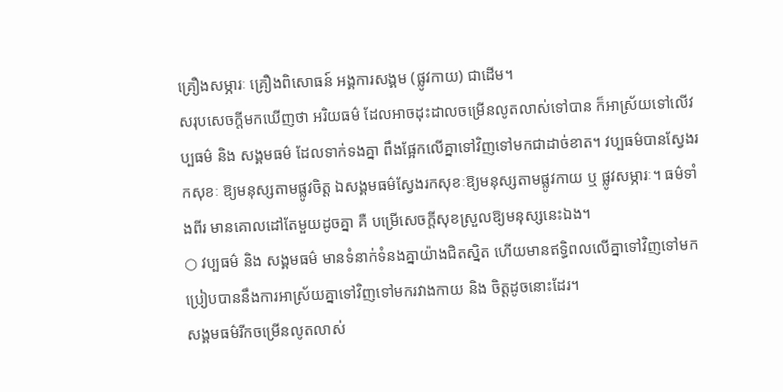គ្រឿងសម្ភារៈ គ្រឿងពិសោធន៍ អង្គការសង្គម (ផ្លូវកាយ) ជាដើម។
សរុបសេចក្តីមកឃើញថា អរិយធម៌ ដែលអាចដុះដាលចម្រើនលូតលាស់ទៅបាន ក៏អាស្រ័យទៅលើវប្បធម៌ និង សង្គមធម៌ ដែលទាក់ទងគ្នា ពឹងផ្អែកលើគ្នាទៅវិញទៅមកជាដាច់ខាត។ វប្បធម៌បានស្វែងរកសុខៈ ឱ្យមនុស្សតាមផ្លូវចិត្ត ឯសង្គមធម៌ស្វែងរកសុខៈឱ្យមនុស្សតាមផ្លូវកាយ ឬ ផ្លូវសម្ភារៈ។ ធម៌ទាំងពីរ មានគោលដៅតែមួយដូចគ្នា គឺ បម្រើសេចក្តីសុខស្រួលឱ្យមនុស្សនេះឯង។
○ វប្បធម៌ និង សង្គមធម៌ មានទំនាក់ទំនងគ្នាយ៉ាងជិតស្និត ហើយមានឥទ្ធិពលលើគ្នាទៅវិញទៅមក ប្រៀបបាននឹងការអាស្រ័យគ្នាទៅវិញទៅមករវាងកាយ និង ចិត្តដូចនោះដែរ។
សង្គមធម៌រីកចម្រើនលូតលាស់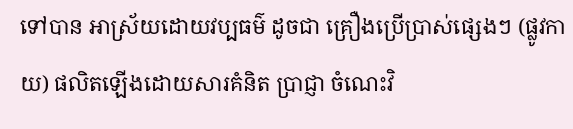ទៅបាន អាស្រ័យដោយវប្បធម៌ ដូចជា គ្រឿងប្រើប្រាស់ផ្សេងៗ (ផ្លូវកាយ) ផលិតឡើងដោយសារគំនិត ប្រាជ្ញា ចំណេះវិ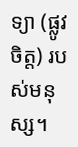ទ្យា (ផ្លូវចិត្ត) របស់មនុស្ស។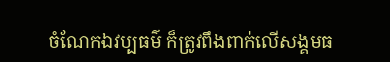ចំណែកឯវប្បធម៌ ក៏ត្រូវពឹងពាក់លើសង្គមធ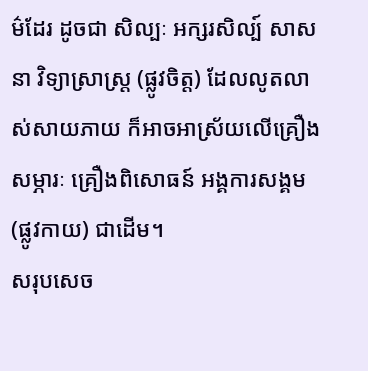ម៌ដែរ ដូចជា សិល្បៈ អក្សរសិល្ប៍ សាសនា វិទ្យាសា្រស្រ្ត (ផ្លូវចិត្ត) ដែលលូតលាស់សាយភាយ ក៏អាចអាស្រ័យលើគ្រឿងសម្ភារៈ គ្រឿងពិសោធន៍ អង្គការសង្គម (ផ្លូវកាយ) ជាដើម។
សរុបសេច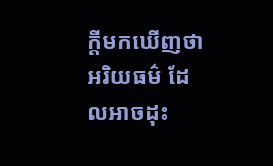ក្តីមកឃើញថា អរិយធម៌ ដែលអាចដុះ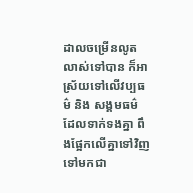ដាលចម្រើនលូតលាស់ទៅបាន ក៏អាស្រ័យទៅលើវប្បធម៌ និង សង្គមធម៌ ដែលទាក់ទងគ្នា ពឹងផ្អែកលើគ្នាទៅវិញទៅមកជា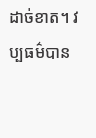ដាច់ខាត។ វប្បធម៌បាន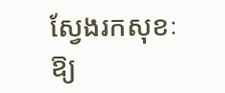ស្វែងរកសុខៈ ឱ្យ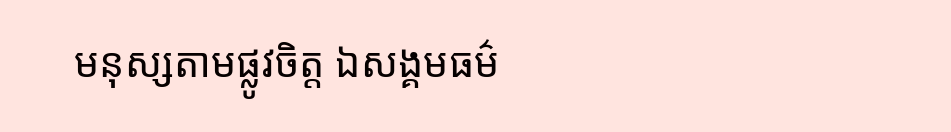មនុស្សតាមផ្លូវចិត្ត ឯសង្គមធម៌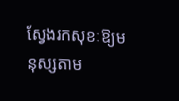ស្វែងរកសុខៈឱ្យមនុស្សតាម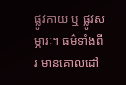ផ្លូវកាយ ឬ ផ្លូវសម្ភារៈ។ ធម៌ទាំងពីរ មានគោលដៅ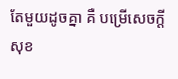តែមួយដូចគ្នា គឺ បម្រើសេចក្តីសុខ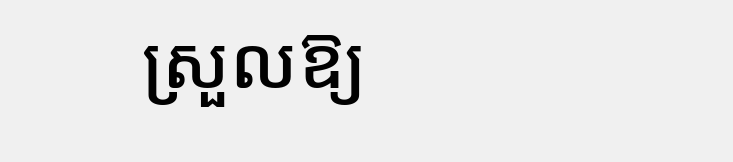ស្រួលឱ្យ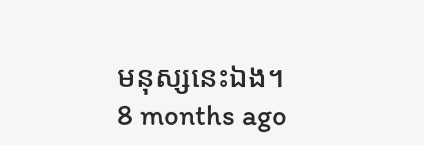មនុស្សនេះឯង។
8 months ago